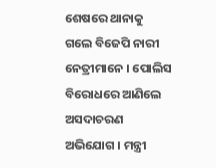ଶେଷରେ ଥାନାକୁ ଗଲେ ବିଜେପି ନାରୀ ନେତ୍ରୀମାନେ । ପୋଲିସ ବିରୋଧରେ ଆଣିଲେ ଅସଦାଚରଣ ଅଭିଯୋଗ । ମନ୍ତ୍ରୀ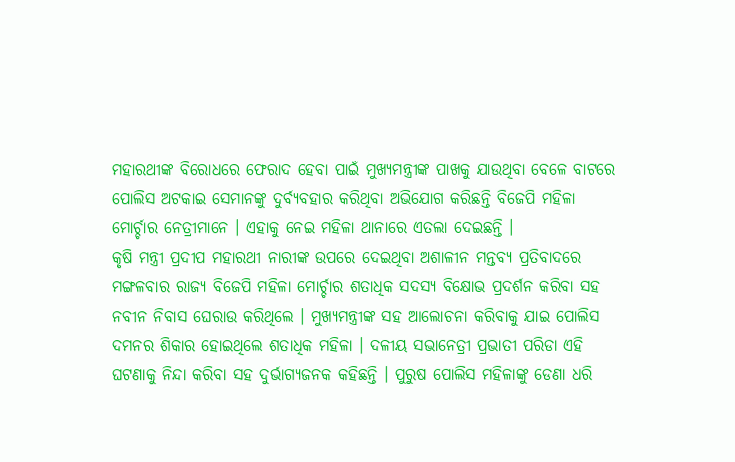ମହାରଥୀଙ୍କ ବିରୋଧରେ ଫେରାଦ ହେବା ପାଇଁ ମୁଖ୍ୟମନ୍ତ୍ରୀଙ୍କ ପାଖକୁ ଯାଉଥିବା ବେଳେ ବାଟରେ ପୋଲିସ ଅଟକାଇ ସେମାନଙ୍କୁ ଦୁର୍ବ୍ୟବହାର କରିଥିବା ଅଭିଯୋଗ କରିଛନ୍ତି ବିଜେପି ମହିଳା ମୋର୍ଚ୍ଚାର ନେତ୍ରୀମାନେ । ଏହାକୁ ନେଇ ମହିଳା ଥାନାରେ ଏତଲା ଦେଇଛନ୍ତି ।
କୃଷି ମନ୍ତ୍ରୀ ପ୍ରଦୀପ ମହାରଥୀ ନାରୀଙ୍କ ଉପରେ ଦେଇଥିବା ଅଶାଳୀନ ମନ୍ତବ୍ୟ ପ୍ରତିବାଦରେ ମଙ୍ଗଳବାର ରାଜ୍ୟ ବିଜେପି ମହିଳା ମୋର୍ଚ୍ଚାର ଶତାଧିକ ସଦସ୍ୟ ବିକ୍ଷୋଭ ପ୍ରଦର୍ଶନ କରିବା ସହ ନବୀନ ନିବାସ ଘେରାଉ କରିଥିଲେ । ମୁଖ୍ୟମନ୍ତ୍ରୀଙ୍କ ସହ ଆଲୋଚନା କରିବାକୁ ଯାଇ ପୋଲିସ ଦମନର ଶିକାର ହୋଇଥିଲେ ଶତାଧିକ ମହିଳା । ଦଳୀୟ ସଭାନେତ୍ରୀ ପ୍ରଭାତୀ ପରିଡା ଏହି ଘଟଣାକୁ ନିନ୍ଦା କରିବା ସହ ଦୁର୍ଭାଗ୍ୟଜନକ କହିଛନ୍ତି । ପୁରୁଷ ପୋଲିସ ମହିଳାଙ୍କୁ ଡେଣା ଧରି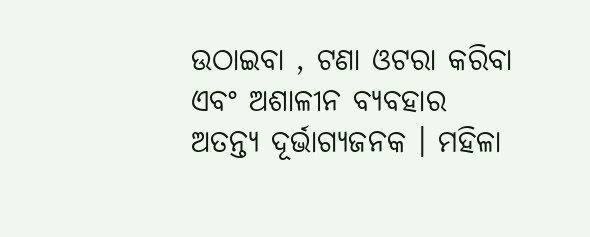ଉଠାଇବା , ଟଣା ଓଟରା କରିବା ଏବଂ ଅଶାଳୀନ ବ୍ୟବହାର ଅତନ୍ତ୍ୟ ଦୂର୍ଭାଗ୍ୟଜନକ । ମହିଳା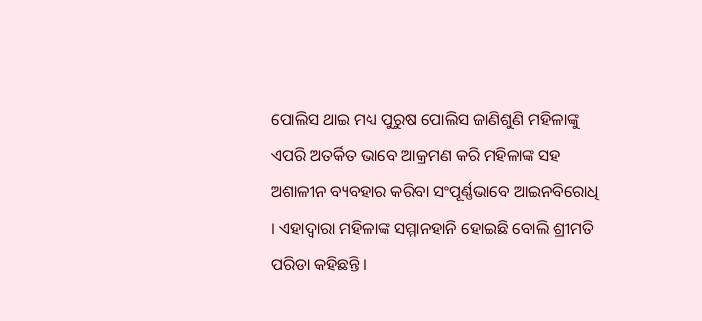ପୋଲିସ ଥାଇ ମଧ୍ୟ ପୁରୁଷ ପୋଲିସ ଜାଣିଶୁଣି ମହିଳାଙ୍କୁ ଏପରି ଅତର୍କିତ ଭାବେ ଆକ୍ରମଣ କରି ମହିଳାଙ୍କ ସହ ଅଶାଳୀନ ବ୍ୟବହାର କରିବା ସଂପୂର୍ଣ୍ଣଭାବେ ଆଇନବିରୋଧି । ଏହାଦ୍ୱାରା ମହିଳାଙ୍କ ସମ୍ମାନହାନି ହୋଇଛି ବୋଲି ଶ୍ରୀମତି ପରିଡା କହିଛନ୍ତି ।